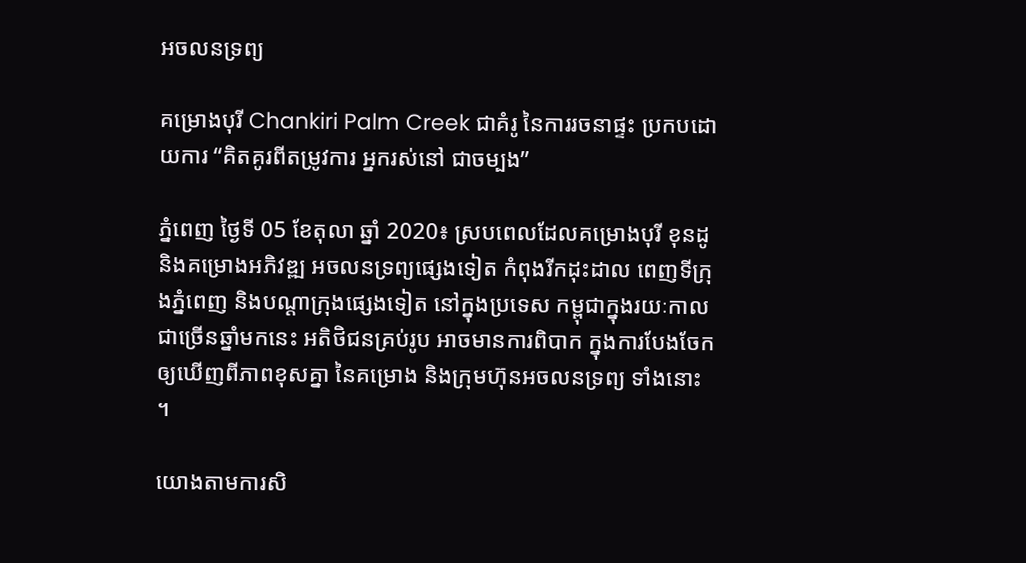អចលនទ្រព្យ

គម្រោងបុរី Chankiri Palm Creek ជាគំរូ នៃការរចនាផ្ទះ ប្រកបដោយការ “គិតគូរពីតម្រូវការ អ្នករស់នៅ ជាចម្បង”

ភ្នំពេញ ថ្ងៃទី 05 ខែតុលា ឆ្នាំ 2020៖ ស្របពេលដែលគម្រោងបុរី ខុនដូ និងគម្រោងអភិវឌ្ឍ អចលនទ្រព្យផ្សេងទៀត កំពុងរីកដុះដាល ពេញទីក្រុងភ្នំពេញ និងបណ្ដាក្រុងផ្សេងទៀត នៅក្នុងប្រទេស កម្ពុជាក្នុងរយៈកាលជាច្រើនឆ្នាំមកនេះ អតិថិជនគ្រប់រូប អាចមានការពិបាក ក្នុងការបែងចែក ឲ្យឃើញពីភាពខុសគ្នា នៃគម្រោង និងក្រុមហ៊ុនអចលនទ្រព្យ ទាំងនោះ ។

យោងតាមការសិ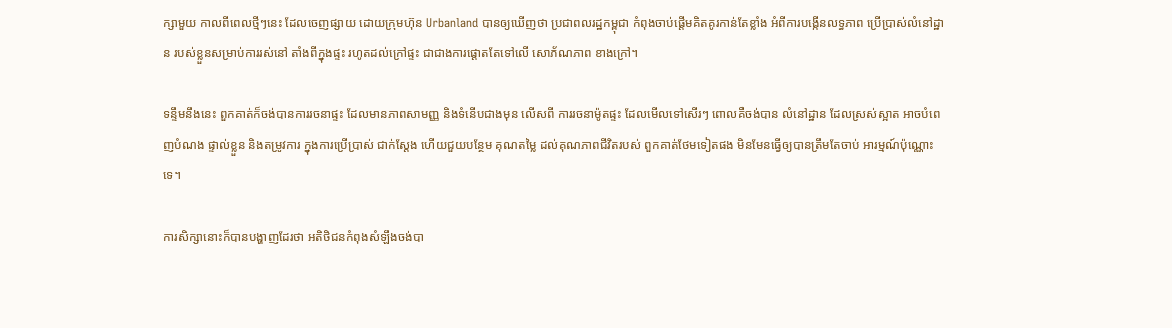ក្សាមួយ កាលពីពេលថ្មីៗនេះ ដែលចេញផ្សាយ ដោយក្រុមហ៊ុន Urbanland បានឲ្យឃើញថា ប្រជាពលរដ្ឋកម្ពុជា កំពុងចាប់ផ្ដើមគិតគូរកាន់តែខ្លាំង អំពីការបង្កើនលទ្ធភាព ប្រើប្រាស់លំនៅដ្ឋាន របស់ខ្លួនសម្រាប់ការរស់នៅ តាំងពីក្នុងផ្ទះ រហូតដល់ក្រៅផ្ទះ ជាជាងការផ្ដោតតែទៅលើ សោភ័ណភាព ខាងក្រៅ។

ទន្ទឹមនឹងនេះ ពួកគាត់ក៏ចង់បានការរចនាផ្ទះ ដែលមានភាពសាមញ្ញ និងទំនើបជាងមុន លើសពី ការរចនាម៉ូតផ្ទះ ដែលមើលទៅសើរៗ ពោលគឺចង់បាន លំនៅដ្ឋាន ដែលស្រស់ស្អាត អាចបំពេញបំណង ផ្ទាល់ខ្លួន និងតម្រូវការ ក្នុងការប្រើប្រាស់ ជាក់ស្ដែង ហើយជួយបន្ថែម គុណតម្លៃ ដល់គុណភាពជីវិតរបស់ ពួកគាត់ថែមទៀតផង មិនមែនធ្វើឲ្យបានត្រឹមតែចាប់ អារម្មណ៍ប៉ុណ្ណោះទេ។

ការសិក្សានោះក៏បានបង្ហាញដែរថា អតិថិជនកំពុងសំឡឹងចង់បា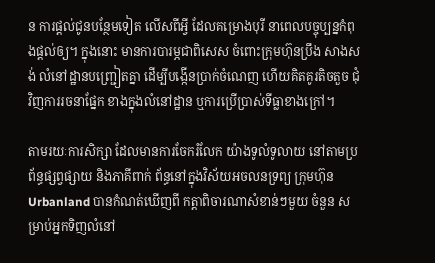ន ការផ្ដល់ជូនបន្ថែមទៀត លើសពីអ្វី ដែលគម្រោងបុរី នាពេលបច្ចុប្បន្នកំពុងផ្ដល់ឲ្យ។ ក្នុងនោះ មានការបារម្ភជាពិសេស ចំពោះក្រុមហ៊ុនប្រឹង សាងសង់ លំនៅដ្ឋានបញ្ជ្រៀតគ្នា ដើម្បីបង្កើនប្រាក់ចំណេញ ហើយគិតគូរតិចតួច ជុំវិញការរចនាផ្នែក ខាងក្នុងលំនៅដ្ឋាន ឬការប្រើប្រាស់ទីធ្លាខាងក្រៅ។

តាមរយៈការសិក្សា ដែលមានការចែករំលែក យ៉ាងទូលំទូលាយ នៅតាមប្រព័ន្ធផ្សព្វផ្សាយ និងភាគីពាក់ ព័ន្ធនៅក្នុងវិស័យអចលនទ្រព្យ ក្រុមហ៊ុន Urbanland បានកំណត់ឃើញពី កត្តាពិចារណាសំខាន់ៗមួយ ចំនួន សម្រាប់អ្នកទិញលំនៅ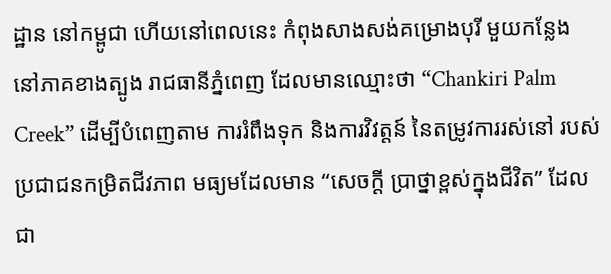ដ្ឋាន នៅកម្ពូជា ហើយនៅពេលនេះ កំពុងសាងសង់គម្រោងបុរី មួយកន្លែង នៅភាគខាងត្បូង រាជធានីភ្នំពេញ ដែលមានឈ្មោះថា “Chankiri Palm Creek” ដើម្បីបំពេញតាម ការរំពឹងទុក និងការវិវត្តន៍ នៃតម្រូវការរស់នៅ របស់ប្រជាជនកម្រិតជីវភាព មធ្យមដែលមាន “សេចក្ដី ប្រាថ្នាខ្ពស់ក្នុងជីវិត” ដែលជា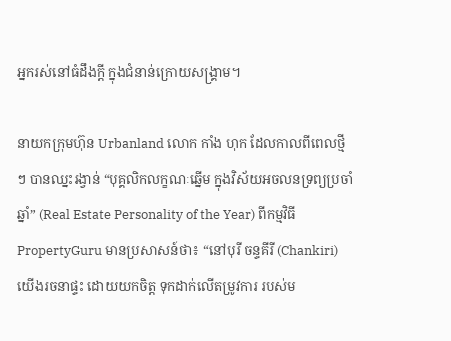អ្នករស់នៅធំដឹងក្ដី ក្នុងជំនាន់ក្រោយសង្គ្រាម។

នាយកក្រុមហ៊ុន Urbanland លោក កាំង ហុក ដែលកាលពីពេលថ្មីៗ បានឈ្នះរង្វាន់ “បុគ្គលិកលក្ខណៈឆ្នើម ក្នុងវិស័យអចលនទ្រព្យប្រចាំឆ្នាំ” (Real Estate Personality of the Year) ពីកម្មវិធី PropertyGuru មានប្រសាសន៍ថា៖ “នៅបុរី ចន្ទគីរី (Chankiri) យើងរចនាផ្ទះ ដោយយកចិត្ត ទុកដាក់លើតម្រូវការ របស់ម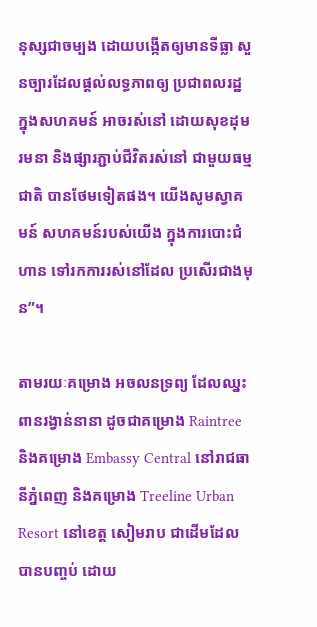នុស្សជាចម្បង ដោយបង្កើតឲ្យមានទីធ្លា សួនច្បារដែលផ្ដល់លទ្ធភាពឲ្យ ប្រជាពលរដ្ឋ ក្នុងសហគមន៍ អាចរស់នៅ ដោយសុខដុមរមនា និងផ្សារភ្ជាប់ជីវិតរស់នៅ ជាមួយធម្មជាតិ បានថែមទៀតផង។ យើងសូមស្វាគមន៍ សហគមន៍របស់យើង ក្នុងការបោះជំហាន ទៅរកការរស់នៅដែល ប្រសើរជាងមុន”។

តាមរយៈគម្រោង អចលនទ្រព្យ ដែលឈ្នះពានរង្វាន់នានា ដូចជាគម្រោង Raintree និងគម្រោង Embassy Central នៅរាជធានីភ្នំពេញ និងគម្រោង Treeline Urban Resort នៅខេត្ត សៀមរាប ជាដើមដែលបានបញ្ចប់ ដោយ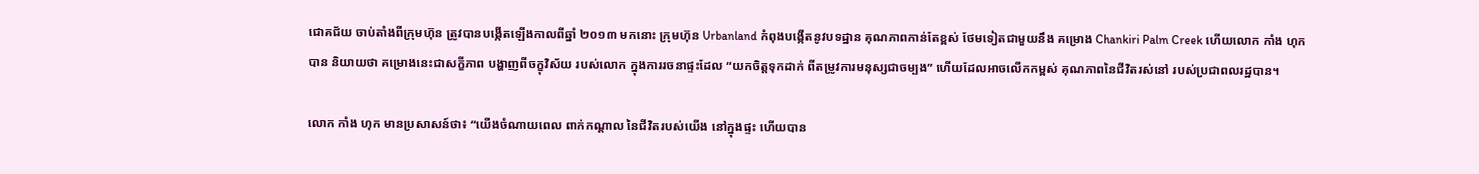ជោគជ័យ ចាប់តាំងពីក្រុមហ៊ុន ត្រូវបានបង្កើតឡើងកាលពីឆ្នាំ ២០១៣ មកនោះ ក្រុមហ៊ុន Urbanland កំពុងបង្កើតនូវបទដ្ឋាន គុណភាពកាន់តែខ្ពស់ ថែមទៀតជាមួយនឹង គម្រោង Chankiri Palm Creek ហើយលោក កាំង ហុក បាន និយាយថា គម្រោងនេះជាសក្ខីភាព បង្ហាញពីចក្ខុវិស័យ របស់លោក ក្នុងការរចនាផ្ទះដែល “យកចិត្តទុកដាក់ ពីតម្រូវការមនុស្សជាចម្បង” ហើយដែលអាចលើកកម្ពស់ គុណភាពនៃជីវិតរស់នៅ របស់ប្រជាពលរដ្ឋបាន។

លោក កាំង ហុក មានប្រសាសន៍ថា៖ “យើងចំណាយពេល ពាក់កណ្ដាល នៃជីវិតរបស់យើង នៅក្នុងផ្ទះ ហើយបាន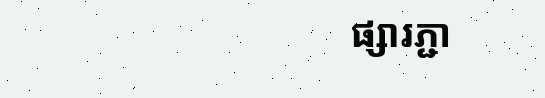ផ្សារភ្ជា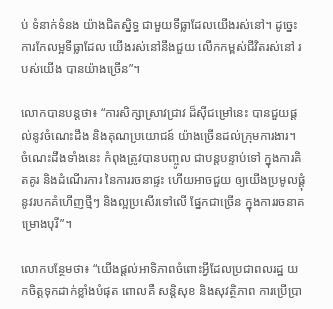ប់ ទំនាក់ទំនង យ៉ាងជិតស្និទ្ធ ជាមួយទីធ្លាដែលយើងរស់នៅ។ ដូច្នេះ ការកែលម្អទីធ្លាដែល យើងរស់នៅនឹងជួយ លើកកម្ពស់ជីវិតរស់នៅ របស់យើង បានយ៉ាងច្រើន”។

លោកបានបន្តថា៖ “ការសិក្សាស្រាវជ្រាវ ដ៏ស៊ីជម្រៅនេះ បានជួយផ្ដល់នូវចំណេះដឹង និងគុណប្រយោជន៍ យ៉ាងច្រើនដល់ក្រុមការងារ។ ចំណេះដឹងទាំងនេះ កំពុងត្រូវបានបញ្ចូល ជាបន្តបន្ទាប់ទៅ ក្នុងការគិតគូរ និងដំណើរការ នៃការរចនាផ្ទះ ហើយអាចជួយ ឲ្យយើងប្រមូលផ្ដុំ នូវរបកគំហើញថ្មីៗ និងល្អប្រសើរទៅលើ ផ្នែកជាច្រើន ក្នុងការរចនាគម្រោងបុរី”។

លោកបន្ថែមថា៖ “យើងផ្ដល់អាទិភាពចំពោះអ្វីដែលប្រជាពលរដ្ឋ យកចិត្តទុកដាក់ខ្លាំងបំផុត ពោលគឺ សន្តិសុខ និងសុវត្ថិភាព ការប្រើប្រា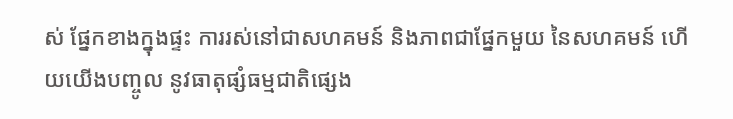ស់ ផ្នែកខាងក្នុងផ្ទះ ការរស់នៅជាសហគមន៍ និងភាពជាផ្នែកមួយ នៃសហគមន៍ ហើយយើងបញ្ចូល នូវធាតុផ្សំធម្មជាតិផ្សេង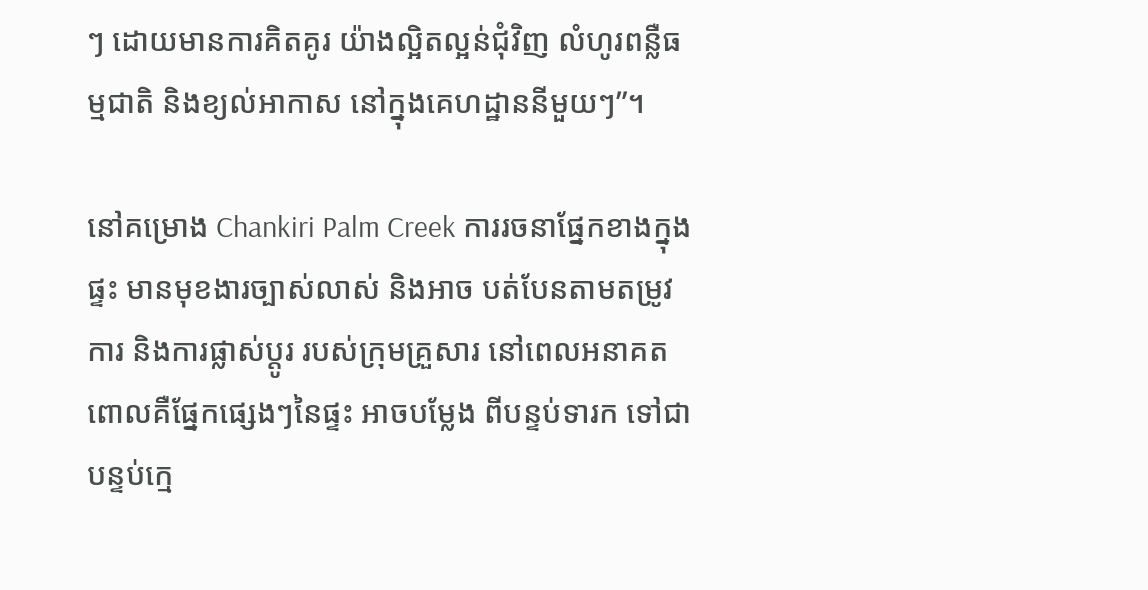ៗ ដោយមានការគិតគូរ យ៉ាងល្អិតល្អន់ជុំវិញ លំហូរពន្លឺធម្មជាតិ និងខ្យល់អាកាស នៅក្នុងគេហដ្ឋាននីមួយៗ”។

នៅគម្រោង Chankiri Palm Creek ការរចនាផ្នែកខាងក្នុងផ្ទះ មានមុខងារច្បាស់លាស់ និងអាច បត់បែនតាមតម្រូវការ និងការផ្លាស់ប្តូរ របស់ក្រុមគ្រួសារ នៅពេលអនាគត ពោលគឺផ្នែកផ្សេងៗនៃផ្ទះ អាចបម្លែង ពីបន្ទប់ទារក ទៅជាបន្ទប់ក្មេ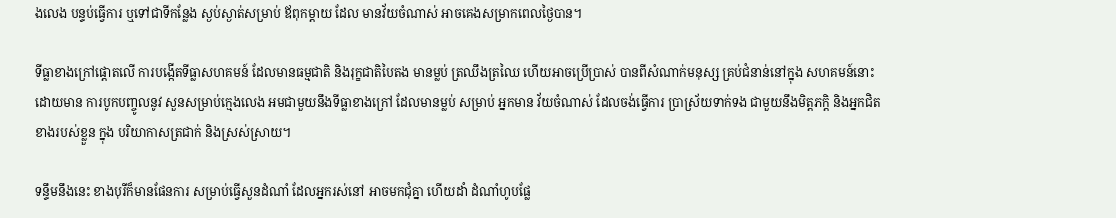ងលេង បន្ទប់ធ្វើការ ឬទៅជាទីកន្លែង ស្ងប់ស្ងាត់សម្រាប់ ឪពុកម្ដាយ ដែល មានវ័យចំណាស់ អាចគេងសម្រាកពេលថ្ងៃបាន។

ទីធ្លាខាងក្រៅផ្ដោតលើ ការបង្កើតទីធ្លាសហគមន៍ ដែលមានធម្មជាតិ និងរុក្ខជាតិបៃតង មានម្លប់ ត្រឈឹងត្រឈៃ ហើយអាចប្រើប្រាស់ បានពីសំណាក់មនុស្ស គ្រប់ជំនាន់នៅក្នុង សហគមន៍នោះ ដោយមាន ការបូកបញ្ចូលនូវ សួនសម្រាប់ក្មេងលេង អមជាមួយនឹងទីធ្លាខាងក្រៅ ដែលមានម្លប់ សម្រាប់ អ្នកមាន វ័យចំណាស់ ដែលចង់ធ្វើការ ប្រាស្រ័យទាក់ទង ជាមួយនឹងមិត្តភក្ដិ និងអ្នកជិតខាងរបស់ខ្លួន ក្នុង បរិយាកាសត្រជាក់ និងស្រស់ស្រាយ។

ទន្ទឹមនឹងនេះ ខាងបុរីក៏មានផែនការ សម្រាប់ធ្វើសួនដំណាំ ដែលអ្នករស់នៅ អាចមកជុំគ្នា ហើយដាំ ដំណាំហូបផ្លែ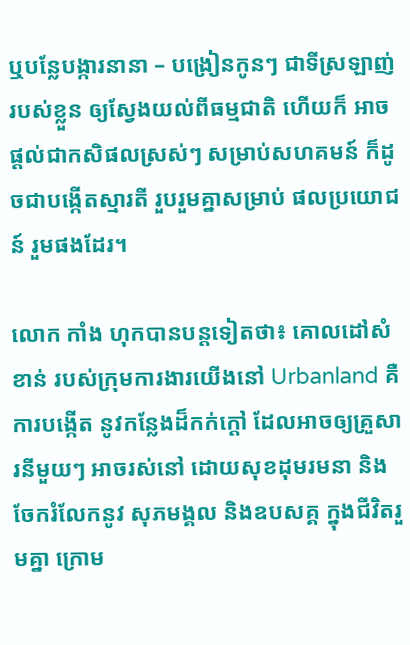ឬបន្លែបង្ការនានា – បង្រៀនកូនៗ ជាទីស្រឡាញ់របស់ខ្លួន ឲ្យស្វែងយល់ពីធម្មជាតិ ហើយក៏ អាចផ្ដល់ជាកសិផលស្រស់ៗ សម្រាប់សហគមន៍ ក៏ដូចជាបង្កើតស្មារតី រួបរួមគ្នាសម្រាប់ ផលប្រយោជន៍ រួមផងដែរ។

លោក កាំង ហុកបានបន្តទៀតថា៖ គោលដៅសំខាន់ របស់ក្រុមការងារយើងនៅ Urbanland គឺការបង្កើត នូវកន្លែងដ៏កក់ក្ដៅ ដែលអាចឲ្យគ្រួសារនីមួយៗ អាចរស់នៅ ដោយសុខដុមរមនា និងចែករំលែកនូវ សុភមង្គល និងឧបសគ្គ ក្នុងជីវិតរួមគ្នា ក្រោម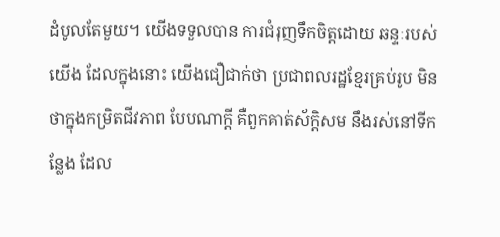ដំបូលតែមួយ។ យើងទទួលបាន ការជំរុញទឹកចិត្តដោយ ឆន្ទៈរបស់យើង ដែលក្នុងនោះ យើងជឿជាក់ថា ប្រជាពលរដ្ឋខ្មែរគ្រប់រូប មិនថាក្នុងកម្រិតជីវភាព បែបណាក្ដី គឺពួកគាត់ស័ក្ដិសម នឹងរស់នៅទីកន្លែង ដែល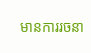មានការរចនា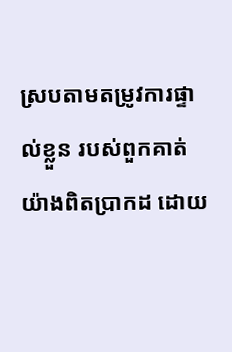ស្របតាមតម្រូវការផ្ទាល់ខ្លួន របស់ពួកគាត់យ៉ាងពិតប្រាកដ ដោយ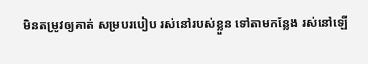មិនតម្រូវឲ្យគាត់ សម្របរបៀប រស់នៅរបស់ខ្លួន ទៅតាមកន្លែង រស់នៅឡើ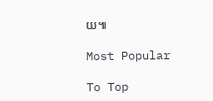យ៕

Most Popular

To Top